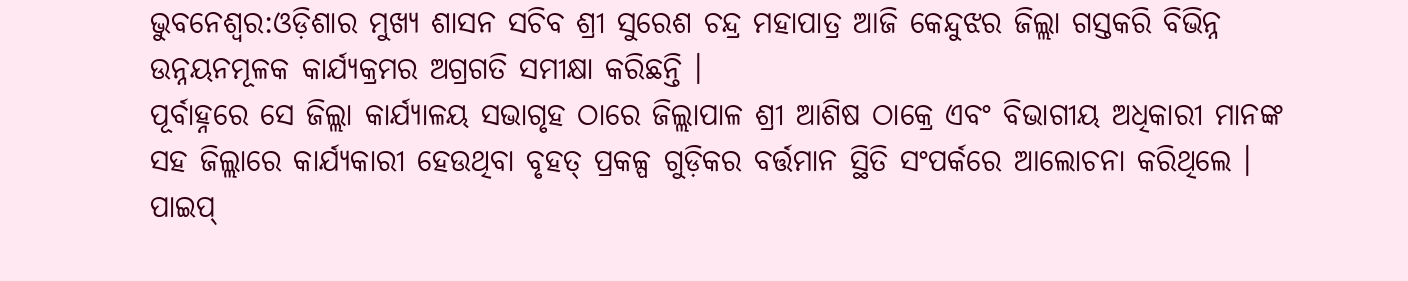ଭୁବନେଶ୍ୱର:ଓଡ଼ିଶାର ମୁଖ୍ୟ ଶାସନ ସଚିବ ଶ୍ରୀ ସୁରେଶ ଚନ୍ଦ୍ର ମହାପାତ୍ର ଆଜି କେନ୍ଦୁଝର ଜିଲ୍ଲା ଗସ୍ତକରି ବିଭିନ୍ନ ଉନ୍ନୟନମୂଳକ କାର୍ଯ୍ୟକ୍ରମର ଅଗ୍ରଗତି ସମୀକ୍ଷା କରିଛନ୍ତି ।
ପୂର୍ବାହ୍ନରେ ସେ ଜିଲ୍ଲା କାର୍ଯ୍ୟାଳୟ ସଭାଗୃହ ଠାରେ ଜିଲ୍ଲାପାଳ ଶ୍ରୀ ଆଶିଷ ଠାକ୍ରେ ଏବଂ ବିଭାଗୀୟ ଅଧିକାରୀ ମାନଙ୍କ ସହ ଜିଲ୍ଲାରେ କାର୍ଯ୍ୟକାରୀ ହେଉଥିବା ବୃହତ୍ ପ୍ରକଳ୍ପ ଗୁଡ଼ିକର ବର୍ତ୍ତମାନ ସ୍ଥିତି ସଂପର୍କରେ ଆଲୋଚନା କରିଥିଲେ । ପାଇପ୍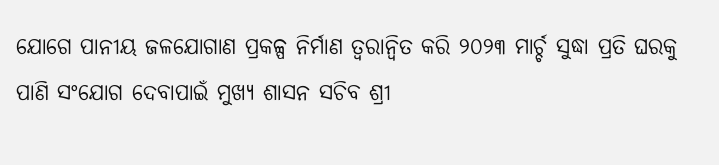ଯୋଗେ ପାନୀୟ ଜଳଯୋଗାଣ ପ୍ରକଳ୍ପ ନିର୍ମାଣ ତ୍ୱରାନ୍ୱିତ କରି ୨୦୨୩ ମାର୍ଚ୍ଚ ସୁଦ୍ଧା ପ୍ରତି ଘରକୁ ପାଣି ସଂଯୋଗ ଦେବାପାଇଁ ମୁଖ୍ୟ ଶାସନ ସଚିବ ଶ୍ରୀ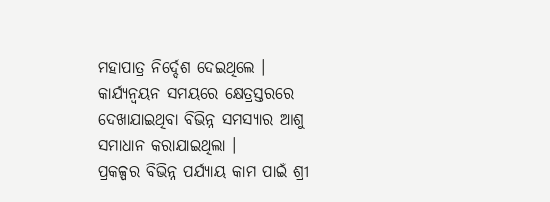ମହାପାତ୍ର ନିର୍ଦ୍ଦେଶ ଦେଇଥିଲେ । କାର୍ଯ୍ୟନ୍ୱୟନ ସମୟରେ କ୍ଷେତ୍ରସ୍ତରରେ ଦେଖାଯାଇଥିବା ବିଭିନ୍ନ ସମସ୍ୟାର ଆଶୁ ସମାଧାନ କରାଯାଇଥିଲା ।
ପ୍ରକଳ୍ପର ବିଭିନ୍ନ ପର୍ଯ୍ୟାୟ କାମ ପାଇଁ ଶ୍ରୀ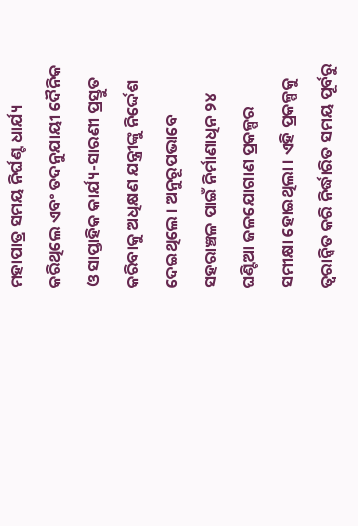ମହାପାତ୍ର ସମୟ ନିର୍ଘଣ୍ଟ ଧାର୍ଯ୍ୟ କରିଥିଲେ ଏବଂ ତଦନୁଯାୟୀ ଦୈନିକ ଓ ସାପ୍ତାହିକ କାର୍ଯ୍ୟ-ସାରଣୀ ପ୍ରସ୍ତୁତ କରିବାକୁ ଅଧିକ୍ଷଣ ଯନ୍ତ୍ରୀଙ୍କୁ ନିର୍ଦ୍ଦେଶ ଦେଇଥିଲେ । ଅନୁରୂପଭାବେ ସହରାଞ୍ଚଳ ପାଇଁ ନିର୍ମାଣାଧିନ ୨୪ ଘଣ୍ଟିଆ ଜଳଯୋଗାଣ ପ୍ରକଳ୍ପର ସମୀକ୍ଷା ହୋଇଥିଲା । ଏହି ପ୍ରକଳ୍ପକୁ ତ୍ୱରାନ୍ୱିତ କରି ନିର୍ଦ୍ଧାରିତ ସମୟ ପୂର୍ବରୁ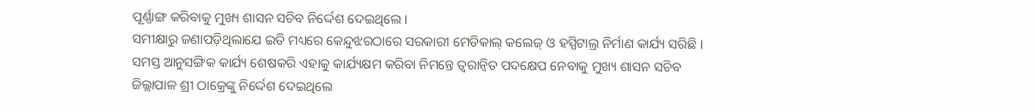ପୂର୍ଣ୍ଣାଙ୍ଗ କରିବାକୁ ମୁଖ୍ୟ ଶାସନ ସଚିବ ନିର୍ଦ୍ଦେଶ ଦେଇଥିଲେ ।
ସମୀକ୍ଷାରୁ ଜଣାପଡ଼ିଥିଲାଯେ ଇତି ମଧ୍ୟରେ କେନ୍ଦୁଝରଠାରେ ସରକାରୀ ମେଡିକାଲ୍ କଲେଜ୍ ଓ ହସ୍ପିଟାଲ୍ର ନିର୍ମାଣ କାର୍ଯ୍ୟ ସରିଛି । ସମସ୍ତ ଆନୁସଙ୍ଗିକ କାର୍ଯ୍ୟ ଶେଷକରି ଏହାକୁ କାର୍ଯ୍ୟକ୍ଷମ କରିବା ନିମନ୍ତେ ତ୍ୱରାନ୍ୱିତ ପଦକ୍ଷେପ ନେବାକୁ ମୁଖ୍ୟ ଶାସନ ସଚିବ ଜିଲ୍ଲାପାଳ ଶ୍ରୀ ଠାକ୍ରେଙ୍କୁ ନିର୍ଦ୍ଦେଶ ଦେଇଥିଲେ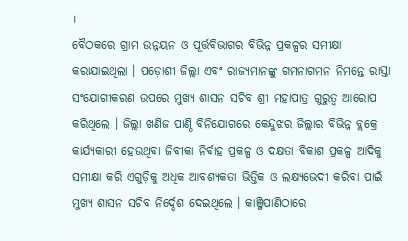।
ବୈଠକରେ ଗ୍ରାମ ଉନ୍ନୟନ ଓ ପୂର୍ତ୍ତବିଭାଗର ବିଭିନ୍ନ ପ୍ରକଳ୍ପର ସମୀକ୍ଷା କରାଯାଇଥିଲା । ପଡ଼ୋଶୀ ଜିଲ୍ଲା ଏବଂ ରାଜ୍ୟମାନଙ୍କୁ ଗମନାଗମନ ନିମନ୍ତେ ରାସ୍ତା ସଂଯୋଗୀକରଣ ଉପରେ ମୁଖ୍ୟ ଶାସନ ସଚିବ ଶ୍ରୀ ମହାପାତ୍ର ଗୁରୁତ୍ୱ ଆରୋପ କରିଥିଲେ । ଜିଲ୍ଲା ଖଣିଜ ପାଣ୍ଠି ବିନିଯୋଗରେ କେନ୍ଦୁଝର ଜିଲ୍ଲାର ବିଭିନ୍ନ ବ୍ଲକ୍ରେ କାର୍ଯ୍ୟକାରୀ ହେଉଥିବା ଜିବୀକା ନିର୍ବାହ ପ୍ରକଳ୍ପ ଓ ଦକ୍ଷତା ବିକାଶ ପ୍ରକଳ୍ପ ଆଦିକୁ ସମୀକ୍ଷା କରି ଏଗୁଡ଼ିକୁ ଅଧିକ ଆବଶ୍ୟକତା ଭିତ୍ତିକ ଓ ଲକ୍ଷ୍ୟଭେଦୀ କରିବା ପାଇଁ ମୁଖ୍ୟ ଶାସନ ସଚିବ ନିର୍ଦ୍ଦେଶ ଦେଇଥିଲେ । କାଞ୍ଜିପାଣିଠାରେ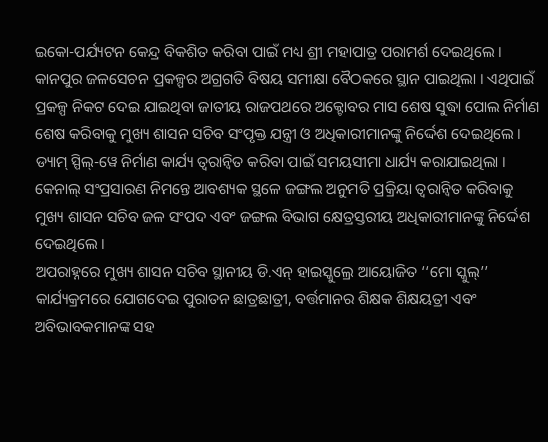ଇକୋ-ପର୍ଯ୍ୟଟନ କେନ୍ଦ୍ର ବିକଶିତ କରିବା ପାଇଁ ମଧ୍ୟ ଶ୍ରୀ ମହାପାତ୍ର ପରାମର୍ଶ ଦେଇଥିଲେ ।
କାନପୁର ଜଳସେଚନ ପ୍ରକଳ୍ପର ଅଗ୍ରଗତି ବିଷୟ ସମୀକ୍ଷା ବୈଠକରେ ସ୍ଥାନ ପାଇଥିଲା । ଏଥିପାଇଁ ପ୍ରକଳ୍ପ ନିକଟ ଦେଇ ଯାଇଥିବା ଜାତୀୟ ରାଜପଥରେ ଅକ୍ଟୋବର ମାସ ଶେଷ ସୁଦ୍ଧା ପୋଲ ନିର୍ମାଣ ଶେଷ କରିବାକୁ ମୁଖ୍ୟ ଶାସନ ସଚିବ ସଂପୃକ୍ତ ଯନ୍ତ୍ରୀ ଓ ଅଧିକାରୀମାନଙ୍କୁ ନିର୍ଦ୍ଦେଶ ଦେଇଥିଲେ । ଡ୍ୟାମ୍ ସ୍ପିଲ୍-ୱେ ନିର୍ମାଣ କାର୍ଯ୍ୟ ତ୍ୱରାନ୍ୱିତ କରିବା ପାଇଁ ସମୟସୀମା ଧାର୍ଯ୍ୟ କରାଯାଇଥିଲା । କେନାଲ୍ ସଂପ୍ରସାରଣ ନିମନ୍ତେ ଆବଶ୍ୟକ ସ୍ଥଳେ ଜଙ୍ଗଲ ଅନୁମତି ପ୍ରକ୍ରିୟା ତ୍ୱରାନ୍ୱିତ କରିବାକୁ ମୁଖ୍ୟ ଶାସନ ସଚିବ ଜଳ ସଂପଦ ଏବଂ ଜଙ୍ଗଲ ବିଭାଗ କ୍ଷେତ୍ରସ୍ତରୀୟ ଅଧିକାରୀମାନଙ୍କୁ ନିର୍ଦ୍ଦେଶ ଦେଇଥିଲେ ।
ଅପରାହ୍ନରେ ମୁଖ୍ୟ ଶାସନ ସଚିବ ସ୍ଥାନୀୟ ଡି.ଏନ୍ ହାଇସ୍କୁଲ୍ରେ ଆୟୋଜିତ ‘‘ମୋ ସ୍କୁଲ୍’’ କାର୍ଯ୍ୟକ୍ରମରେ ଯୋଗଦେଇ ପୁରାତନ ଛାତ୍ରଛାତ୍ରୀ, ବର୍ତ୍ତମାନର ଶିକ୍ଷକ ଶିକ୍ଷୟତ୍ରୀ ଏବଂ ଅବିଭାବକମାନଙ୍କ ସହ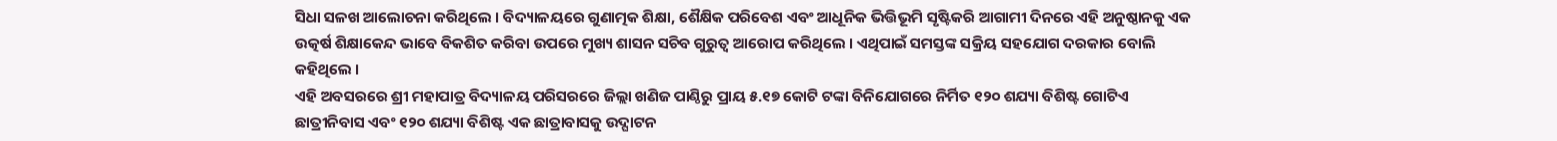ସିଧା ସଳଖ ଆଲୋଚନା କରିଥିଲେ । ବିଦ୍ୟାଳୟରେ ଗୁଣାତ୍ମକ ଶିକ୍ଷା, ଶୈକ୍ଷିକ ପରିବେଶ ଏବଂ ଆଧୂନିକ ଭିତ୍ତିଭୂମି ସୃଷ୍ଟିକରି ଆଗାମୀ ଦିନରେ ଏହି ଅନୁଷ୍ଠାନକୁ ଏକ ଉତ୍କର୍ଷ ଶିକ୍ଷାକେନ୍ଦ ଭାବେ ବିକଶିତ କରିବା ଉପରେ ମୁଖ୍ୟ ଶାସନ ସଚିବ ଗୁରୁତ୍ୱ ଆରୋପ କରିଥିଲେ । ଏଥିପାଇଁ ସମସ୍ତଙ୍କ ସକ୍ରିୟ ସହଯୋଗ ଦରକାର ବୋଲି କହିଥିଲେ ।
ଏହି ଅବସରରେ ଶ୍ରୀ ମହାପାତ୍ର ବିଦ୍ୟାଳୟ ପରିସରରେ ଜିଲ୍ଲା ଖଣିଜ ପାଣ୍ଠିରୁ ପ୍ରାୟ ୫.୧୭ କୋଟି ଟଙ୍କା ବିନିଯୋଗରେ ନିର୍ମିତ ୧୨୦ ଶଯ୍ୟା ବିଶିଷ୍ଟ ଗୋଟିଏ ଛାତ୍ରୀନିବାସ ଏବଂ ୧୨୦ ଶଯ୍ୟା ବିଶିଷ୍ଟ ଏକ ଛାତ୍ରାବାସକୁ ଉଦ୍ଘାଟନ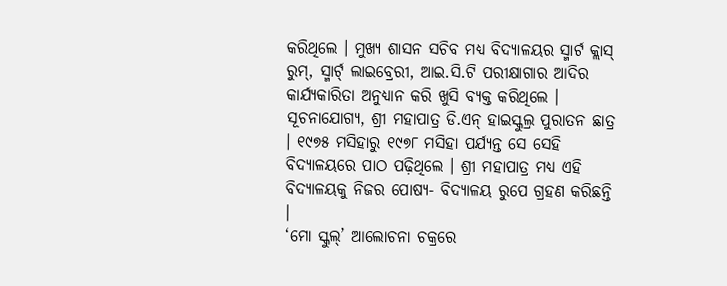କରିଥିଲେ । ମୁଖ୍ୟ ଶାସନ ସଚିବ ମଧ୍ୟ ବିଦ୍ୟାଳୟର ସ୍ମାର୍ଟ କ୍ଲାସ୍ ରୁମ୍, ସ୍ମାର୍ଟ୍ ଲାଇବ୍ରେରୀ, ଆଇ.ସି.ଟି ପରୀକ୍ଷାଗାର ଆଦିର କାର୍ଯ୍ୟକାରିତା ଅନୁଧ୍ୟାନ କରି ଖୁସି ବ୍ୟକ୍ତ କରିଥିଲେ । ସୂଚନାଯୋଗ୍ୟ, ଶ୍ରୀ ମହାପାତ୍ର ଡି.ଏନ୍ ହାଇସ୍କୁଲ୍ର ପୁରାତନ ଛାତ୍ର । ୧୯୭୫ ମସିହାରୁ ୧୯୭୮ ମସିହା ପର୍ଯ୍ୟନ୍ତ ସେ ସେହି ବିଦ୍ୟାଳୟରେ ପାଠ ପଢ଼ିଥିଲେ । ଶ୍ରୀ ମହାପାତ୍ର ମଧ୍ୟ ଏହି ବିଦ୍ୟାଳୟକୁ ନିଜର ପୋଷ୍ୟ- ବିଦ୍ୟାଳୟ ରୁପେ ଗ୍ରହଣ କରିଛନ୍ତି ।
‘ମୋ ସ୍କୁଲ୍’ ଆଲୋଚନା ଚକ୍ରରେ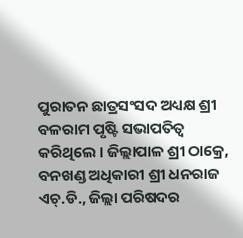ପୁରାତନ ଛାତ୍ରସଂସଦ ଅଧ୍ୟକ୍ଷ ଶ୍ରୀ ବଳରାମ ପୃଷ୍ଟି ସଭାପତିତ୍ୱ କରିଥିଲେ । ଜିଲ୍ଲାପାଳ ଶ୍ରୀ ଠାକ୍ରେ, ବନଖଣ୍ଡ ଅଧିକାରୀ ଶ୍ରୀ ଧନରାଜ ଏଚ୍.ଡି., ଜିଲ୍ଲା ପରିଷଦର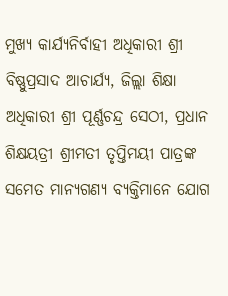ମୁଖ୍ୟ କାର୍ଯ୍ୟନିର୍ବାହୀ ଅଧିକାରୀ ଶ୍ରୀ ବିଷ୍ଣୁପ୍ରସାଦ ଆଚାର୍ଯ୍ୟ, ଜିଲ୍ଲା ଶିକ୍ଷା ଅଧିକାରୀ ଶ୍ରୀ ପୂର୍ଣ୍ଣଚନ୍ଦ୍ର ସେଠୀ, ପ୍ରଧାନ ଶିକ୍ଷୟତ୍ରୀ ଶ୍ରୀମତୀ ତୃପ୍ତିମୟୀ ପାତ୍ରଙ୍କ ସମେତ ମାନ୍ୟଗଣ୍ୟ ବ୍ୟକ୍ତିମାନେ ଯୋଗ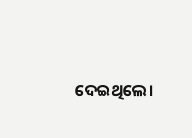ଦେଇଥିଲେ।